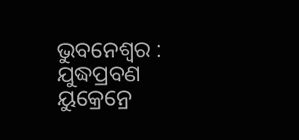ଭୁବନେଶ୍ବର : ଯୁଦ୍ଧପ୍ରବଣ ୟୁକ୍ରେନ୍ରେ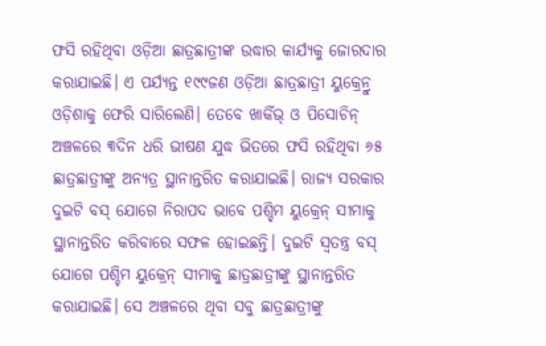ଫସି ରହିଥିବା ଓଡ଼ିଆ ଛାତ୍ରଛାତ୍ରୀଙ୍କ ଉଦ୍ଧାର କାର୍ଯ୍ୟକୁ ଜୋରଦାର କରାଯାଇଛି। ଏ ପର୍ଯ୍ୟନ୍ତ ୧୯୯ଜଣ ଓଡ଼ିଆ ଛାତ୍ରଛାତ୍ରୀ ୟୁକ୍ରେନ୍ରୁ ଓଡ଼ିଶାକୁ ଫେରି ସାରିଲେଣି। ତେବେ ଖାର୍କିଭ୍ ଓ ପିସୋଚିନ୍ ଅଞ୍ଚଳରେ ୩ଦିନ ଧରି ଭୀଷଣ ଯୁଦ୍ଧ ଭିତରେ ଫସି ରହିଥିବା ୬୫ ଛାତ୍ରଛାତ୍ରୀଙ୍କୁ ଅନ୍ୟତ୍ର ସ୍ଥାନାନ୍ତରିତ କରାଯାଇଛି। ରାଜ୍ୟ ସରକାର ଦୁଇଟି ବସ୍ ଯୋଗେ ନିରାପଦ ଭାବେ ପଶ୍ଚିମ ୟୁକ୍ରେନ୍ ସୀମାକୁ ସ୍ଥାନାନ୍ତରିତ କରିବାରେ ସଫଳ ହୋଇଛନ୍ତି। ଦୁଇଟି ସ୍ବତନ୍ତ୍ର ବସ୍ ଯୋଗେ ପଶ୍ଚିମ ୟୁକ୍ରେନ୍ ସୀମାକୁ ଛାତ୍ରଛାତ୍ରୀଙ୍କୁ ସ୍ଥାନାନ୍ତରିତ କରାଯାଇଛି। ସେ ଅଞ୍ଚଳରେ ଥିବା ସବୁ ଛାତ୍ରଛାତ୍ରୀଙ୍କୁ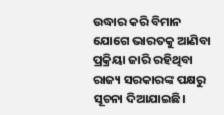ଉଦ୍ଧାର କରି ବିମାନ ଯୋଗେ ଭାରତକୁ ଆଣିବା ପ୍ରକ୍ରିୟା ଜାରି ରହିଥିବା ରାଜ୍ୟ ସରକାରଙ୍କ ପକ୍ଷରୁ ସୂଚନା ଦିଆଯାଇଛି।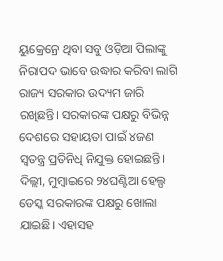ୟୁକ୍ରେନ୍ରେ ଥିବା ସବୁ ଓଡ଼ିଆ ପିଲାଙ୍କୁ ନିରାପଦ ଭାବେ ଉଦ୍ଧାର କରିବା ଲାଗି ରାଜ୍ୟ ସରକାର ଉଦ୍ୟମ ଜାରି ରଖିଛନ୍ତି। ସରକାରଙ୍କ ପକ୍ଷରୁ ବିଭିନ୍ନ ଦେଶରେ ସହାୟତା ପାଇଁ ୪ଜଣ ସ୍ବତନ୍ତ୍ର ପ୍ରତିନିଧି ନିଯୁକ୍ତ ହୋଇଛନ୍ତି। ଦିଲ୍ଲୀ, ମୁମ୍ବାଇରେ ୨୪ଘଣ୍ଟିଆ ହେଲ୍ପ ଡେସ୍କ ସରକାରଙ୍କ ପକ୍ଷରୁ ଖୋଲା ଯାଇଛି। ଏହାସହ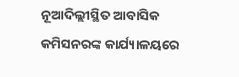ନୂଆଦିଲ୍ଲୀସ୍ଥିତ ଆବାସିକ କମିସନରଙ୍କ କାର୍ଯ୍ୟାଳୟରେ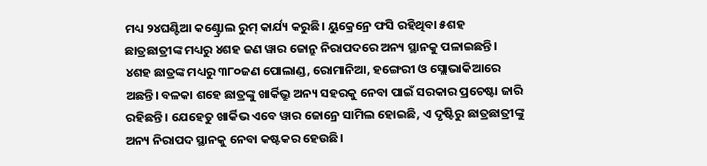ମଧ୍ୟ ୨୪ଘଣ୍ଟିଆ କଣ୍ଟ୍ରୋଲ ରୁମ୍ କାର୍ଯ୍ୟ କରୁଛି। ୟୁକ୍ରେନ୍ରେ ଫସି ରହିଥିବା ୫ଶହ ଛାତ୍ରଛାତ୍ରୀଙ୍କ ମଧ୍ୟରୁ ୪ଶହ ଜଣ ୱାର ଜୋନ୍ରୁ ନିରାପଦରେ ଅନ୍ୟ ସ୍ଥାନକୁ ପଳାଇଛନ୍ତି। ୪ଶହ ଛାତ୍ରଙ୍କ ମଧ୍ୟରୁ ୩୮୦ଜଣ ପୋଲାଣ୍ଡ, ରୋମାନିଆ, ହଙ୍ଗେରୀ ଓ ସ୍ଲୋଭାକିଆରେ ଅଛନ୍ତି। ବଳକା ଶହେ ଛାତ୍ରଙ୍କୁ ଖାର୍କିଭ୍ରୁ ଅନ୍ୟ ସହରକୁ ନେବା ପାଇଁ ସରକାର ପ୍ରଚେଷ୍ଟା ଜାରି ରହିଛନ୍ତି। ଯେହେତୁ ଖାର୍କିଭ ଏବେ ୱାର ଜୋନ୍ରେ ସାମିଲ ହୋଇଛି, ଏ ଦୃଷ୍ଟିରୁ ଛାତ୍ରଛାତ୍ରୀଙ୍କୁ ଅନ୍ୟ ନିରାପଦ ସ୍ଥାନକୁ ନେବା କଷ୍ଟକର ହେଉଛି।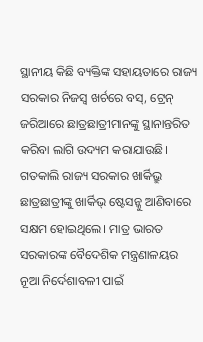ସ୍ଥାନୀୟ କିଛି ବ୍ୟକ୍ତିଙ୍କ ସହାୟତାରେ ରାଜ୍ୟ ସରକାର ନିଜସ୍ବ ଖର୍ଚରେ ବସ୍, ଟ୍ରେନ୍ ଜରିଆରେ ଛାତ୍ରଛାତ୍ରୀମାନଙ୍କୁ ସ୍ଥାନାନ୍ତରିତ କରିବା ଲାଗି ଉଦ୍ୟମ କରାଯାଉଛି।
ଗତକାଲି ରାଜ୍ୟ ସରକାର ଖାର୍କିଭ୍ରୁ ଛାତ୍ରଛାତ୍ରୀଙ୍କୁ ଖାର୍କିଭ୍ ଷ୍ଟେସନ୍କୁ ଆଣିବାରେ ସକ୍ଷମ ହୋଇଥିଲେ। ମାତ୍ର ଭାରତ ସରକାରଙ୍କ ବୈଦେଶିକ ମନ୍ତ୍ରଣାଳୟର ନୂଆ ନିର୍ଦେଶାବଳୀ ପାଇଁ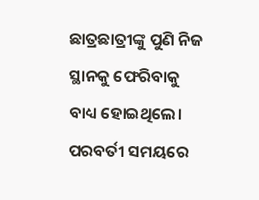ଛାତ୍ରଛାତ୍ରୀଙ୍କୁ ପୁଣି ନିଜ ସ୍ଥାନକୁ ଫେରିବାକୁ ବାଧ୍ୟ ହୋଇଥିଲେ। ପରବର୍ତୀ ସମୟରେ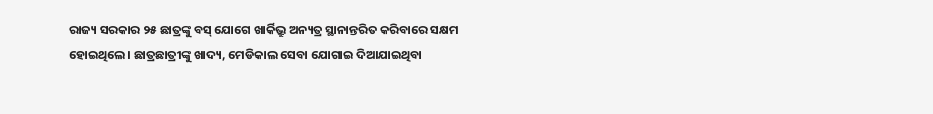ରାଜ୍ୟ ସରକାର ୨୫ ଛାତ୍ରଙ୍କୁ ବସ୍ ଯୋଗେ ଖାର୍କିଭ୍ରୁ ଅନ୍ୟତ୍ର ସ୍ଥାନାନ୍ତରିତ କରିବାରେ ସକ୍ଷମ ହୋଇଥିଲେ। ଛାତ୍ରଛାତ୍ରୀଙ୍କୁ ଖାଦ୍ୟ, ମେଡିକାଲ ସେବା ଯୋଗାଇ ଦିଆଯାଇଥିବା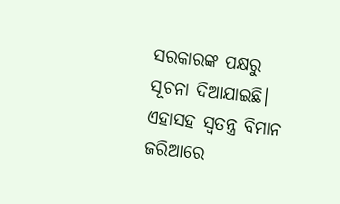ସରକାରଙ୍କ ପକ୍ଷରୁ ସୂଚନା ଦିଆଯାଇଛି। ଏହାସହ ସ୍ବତନ୍ତ୍ର ବିମାନ ଜରିଆରେ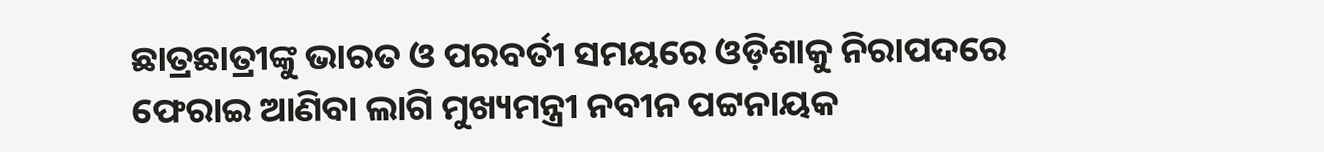ଛାତ୍ରଛାତ୍ରୀଙ୍କୁ ଭାରତ ଓ ପରବର୍ତୀ ସମୟରେ ଓଡ଼ିଶାକୁ ନିରାପଦରେ ଫେରାଇ ଆଣିବା ଲାଗି ମୁଖ୍ୟମନ୍ତ୍ରୀ ନବୀନ ପଟ୍ଟନାୟକ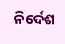ନିର୍ଦେଶ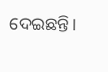ଦେଇଛନ୍ତି।